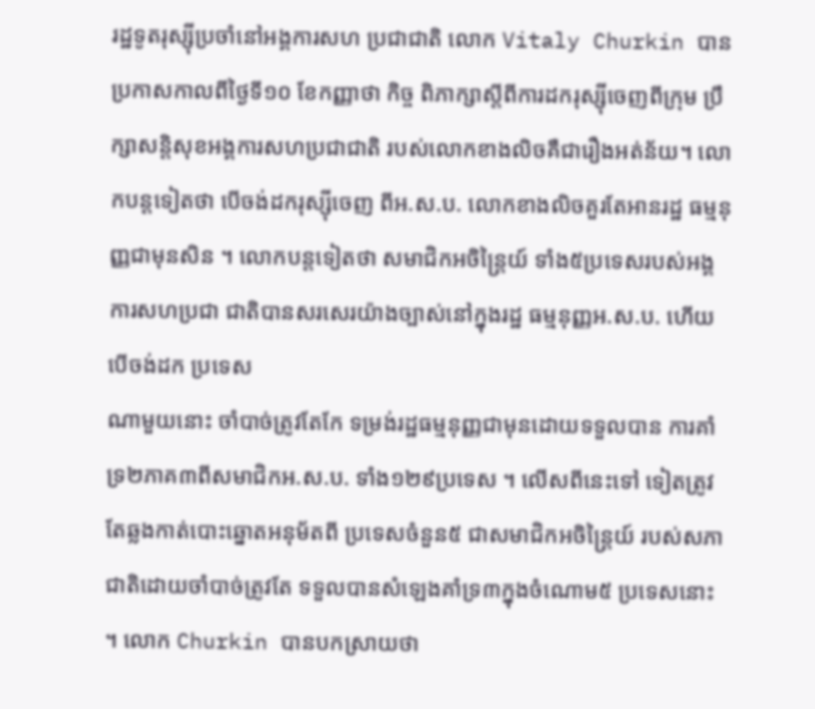រដ្ឋទូតរុស្ស៊ីប្រចាំនៅអង្គការសហ ប្រជាជាតិ លោក Vitaly Churkin បាន ប្រកាសកាលពីថ្ងៃទី១០ ខែកញ្ញាថា កិច្ច ពិភាក្សាស្ដីពីការដករុស្ស៊ីចេញពីក្រុម ប្រឹក្សាសន្ដិសុខអង្គការសហប្រជាជាតិ របស់លោកខាងលិចគឺជារឿងអត់ន័យ។ លោកបន្ដទៀតថា បើចង់ដករុស្ស៊ីចេញ ពីអ.ស.ប. លោកខាងលិចគួរតែអានរដ្ឋ ធម្មនុញ្ញជាមុនសិន ។ លោកបន្ដទៀតថា សមាជិកអចិន្ដ្រៃយ៍ ទាំង៥ប្រទេសរបស់អង្គការសហប្រជា ជាតិបានសរសេរយ៉ាងច្បាស់នៅក្នុងរដ្ឋ ធម្មនុញ្ញអ.ស.ប. ហើយបើចង់ដក ប្រទេស
ណាមួយនោះ ចាំបាច់ត្រូវតែកែ ទម្រង់រដ្ឋធម្មនុញ្ញជាមុនដោយទទួលបាន ការគាំទ្រ២ភាគ៣ពីសមាជិកអ.ស.ប. ទាំង១២៩ប្រទេស ។ លើសពីនេះទៅ ទៀតត្រូវតែឆ្លងកាត់បោះឆ្នោតអនុម័តពី ប្រទេសចំនួន៥ ជាសមាជិកអចិន្ដ្រៃយ៍ របស់សភាជាតិដោយចាំបាច់ត្រូវតែ ទទួលបានសំឡេងគាំទ្រ៣ក្នុងចំណោម៥ ប្រទេសនោះ ។ លោក Churkin បានបកស្រាយថា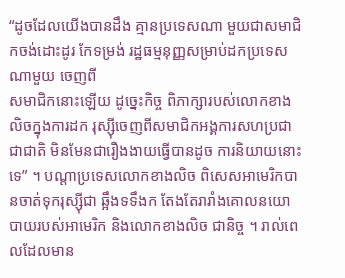“ដូចដែលយើងបានដឹង គ្មានប្រទេសណា មួយជាសមាជិកចង់ដោះដូរ កែទម្រង់ រដ្ឋធម្មនុញ្ញសម្រាប់ដកប្រទេសណាមួយ ចេញពី
សមាជិកនោះឡើយ ដូច្នេះកិច្ច ពិភាក្សារបស់លោកខាងលិចក្នុងការដក រុស្ស៊ីចេញពីសមាជិកអង្គការសហប្រជា ជាជាតិ មិនមែនជារឿងងាយធ្វើបានដូច ការនិយាយនោះទេ” ។ បណ្ដាប្រទេសលោកខាងលិច ពិសេសអាមេរិកបានចាត់ទុករុស្ស៊ីជា ឆ្អឹងទទឹងក តែងតែរារាំងគោលនយោ បាយរបស់អាមេរិក និងលោកខាងលិច ជានិច្ច ។ រាល់ពេលដែលមាន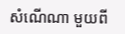សំណើណា មួយពី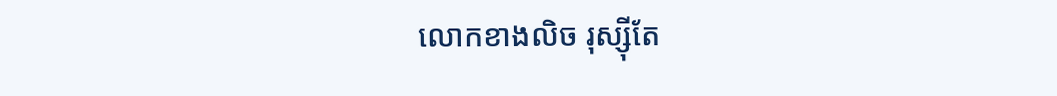លោកខាងលិច រុស្ស៊ីតែ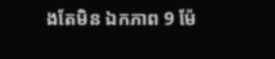ងតែមិន ឯកភាព 9 ម៉ែ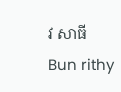វ សាធីBun rithy